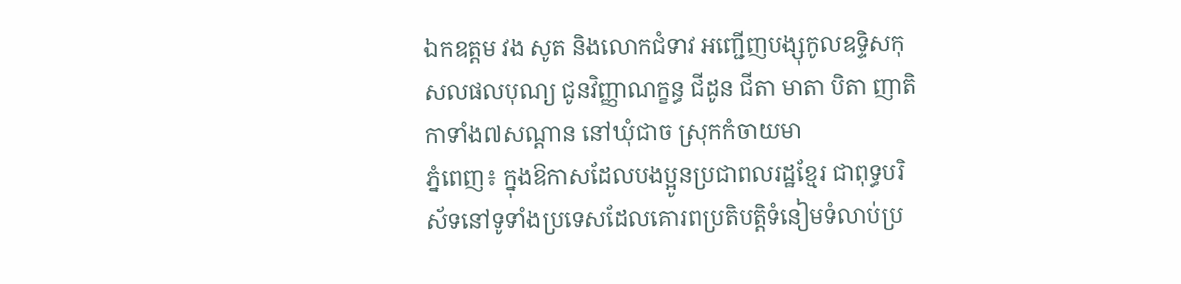ឯកឧត្តម វង សូត និងលោកជំទាវ អញ្ជើញបង្សុកូលឧទ្ទិសកុសលផលបុណ្យ ជូនវិញ្ញាណក្ខន្ធ ជីដូន ជីតា មាតា បិតា ញាតិកាទាំង៧សណ្តាន នៅឃុំជាច ស្រុកកំចាយមា
ភ្នំពេញ៖ ក្នុងឱកាសដែលបងប្អូនប្រជាពលរដ្ឋខ្មែរ ជាពុទ្ធបរិស័ទនៅទូទាំងប្រទេសដែលគោរពប្រតិបត្តិទំនៀមទំលាប់ប្រ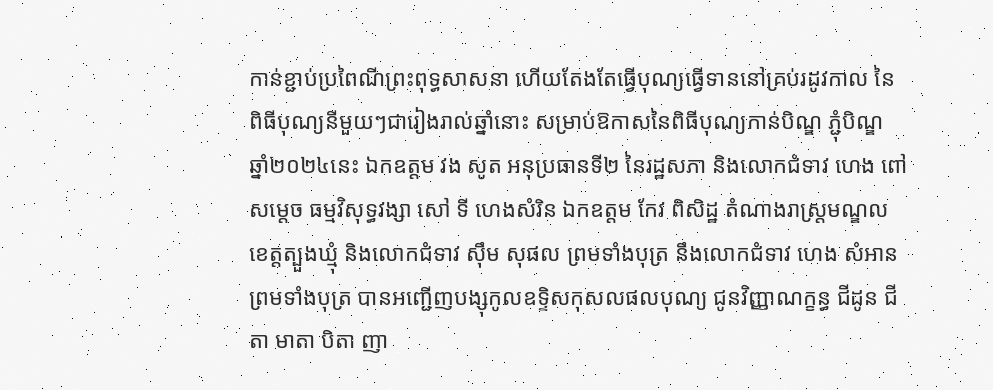កាន់ខ្ជាប់ប្រពៃណីព្រះពុទ្ធសាសនា ហើយតែងតែធ្វើបុណ្យធ្វើទាននៅគ្រប់រដូវកាល នៃពិធីបុណ្យនីមួយៗជារៀងរាល់ឆ្នាំនោះ សម្រាប់ឱកាសនៃពិធីបុណ្យកាន់បិណ្ឌ ភ្ជុំបិណ្ឌ ឆ្នាំ២០២៤នេះ ឯកឧត្តម វង សូត អនុប្រធានទី២ នៃរដ្ឋសភា និងលោកជំទាវ ហេង ពៅ សម្តេច ធម្មវិសុទ្ធវង្សា សៅ ទី ហេងសំរិន ឯកឧត្តម កែវ ពិសិដ្ឋ តំណាងរាស្ត្រមណ្ឌលខេត្តត្បួងឃ្មុំ និងលោកជំទាវ ស៊ឹម សុផល ព្រមទាំងបុត្រ នឹងលោកជំទាវ ហេង សំអាន ព្រមទាំងបុត្រ បានអញ្ជើញបង្សុកូលឧទ្ទិសកុសលផលបុណ្យ ជូនវិញ្ញាណក្ខន្ធ ជីដូន ជីតា មាតា បិតា ញា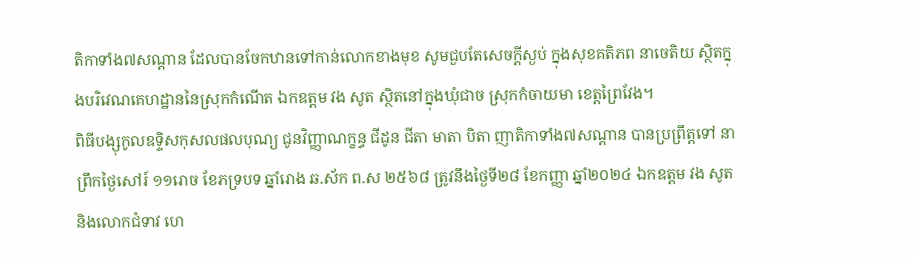តិកាទាំង៧សណ្តាន ដែលបានចែកឋានទៅកាន់លោកខាងមុខ សូមជួបតែសេចក្តីស្ងប់ ក្នុងសុខគតិភព នាចេតិយ ស្ថិតក្នុងបរិវេណគេហដ្ឋាននៃស្រុកកំណើត ឯកឧត្តម វង សូត ស្ថិតនៅក្នុងឃុំជាច ស្រុកកំចាយមា ខេត្តព្រៃវែង។
ពិធីបង្សុកូលឧទ្ទិសកុសលផលបុណ្យ ជូនវិញ្ញាណក្ខន្ធ ជីដូន ជីតា មាតា បិតា ញាតិកាទាំង៧សណ្តាន បានប្រព្រឹត្តទៅ នាព្រឹកថ្ងៃសៅរ៍ ១១រោច ខែភទ្របទ ឆ្នាំរោង ឆ.ស័ក ព.ស ២៥៦៨ ត្រូវនឹងថ្ងៃទី២៨ ខែកញ្ញា ឆ្នាំ២០២៤ ឯកឧត្តម វង សូត និងលោកជំទាវ ហេ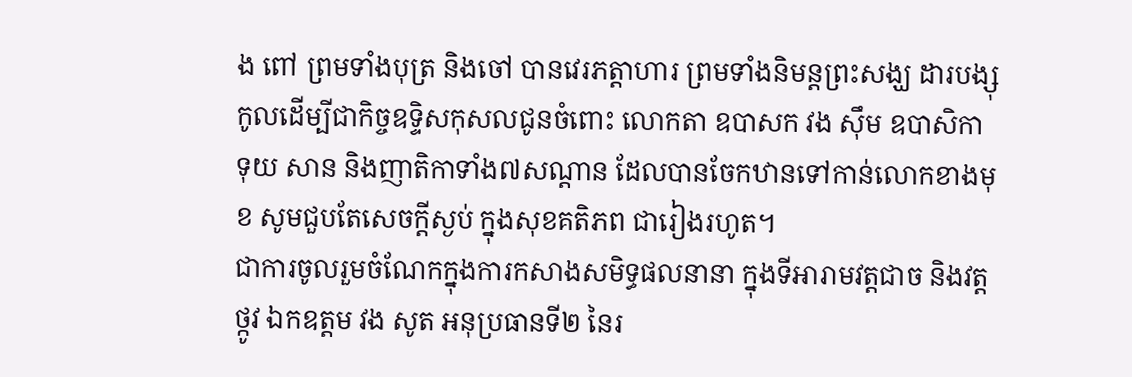ង ពៅ ព្រមទាំងបុត្រ និងចៅ បានវេរភត្តាហារ ព្រមទាំងនិមន្តព្រះសង្ឃ ដារបង្សុកូលដើម្បីជាកិច្ចឧទ្ទិសកុសលជូនចំពោះ លោកតា ឧបាសក វង ស៊ឹម ឧបាសិកា ទុយ សាន និងញាតិកាទាំង៧សណ្តាន ដែលបានចែកឋានទៅកាន់លោកខាងមុខ សូមជួបតែសេចក្តីស្ងប់ ក្នុងសុខគតិភព ជារៀងរហូត។
ជាការចូលរួមចំណែកក្នុងការកសាងសមិទ្ធផលនានា ក្នុងទីអារាមវត្តជាច និងវត្តថ្កូវ ឯកឧត្តម វង សូត អនុប្រធានទី២ នៃរ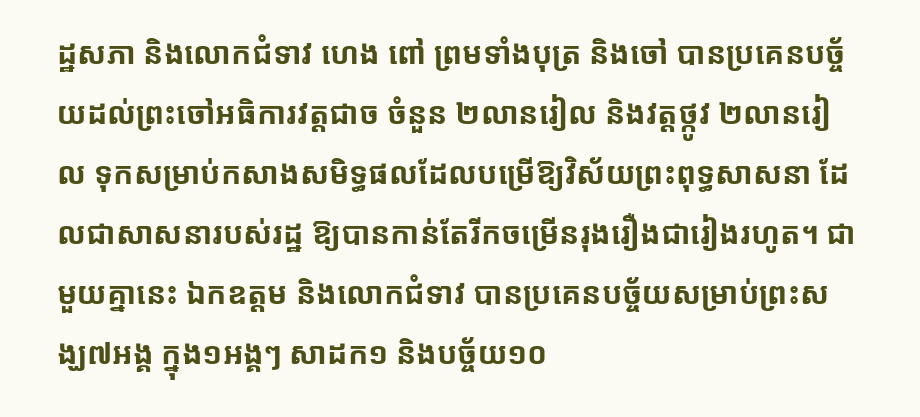ដ្ឋសភា និងលោកជំទាវ ហេង ពៅ ព្រមទាំងបុត្រ និងចៅ បានប្រគេនបច្ច័យដល់ព្រះចៅអធិការវត្តជាច ចំនួន ២លានរៀល និងវត្តថ្កូវ ២លានរៀល ទុកសម្រាប់កសាងសមិទ្ធផលដែលបម្រើឱ្យវិស័យព្រះពុទ្ធសាសនា ដែលជាសាសនារបស់រដ្ឋ ឱ្យបានកាន់តែរីកចម្រើនរុងរឿងជារៀងរហូត។ ជាមួយគ្នានេះ ឯកឧត្តម និងលោកជំទាវ បានប្រគេនបច្ច័យសម្រាប់ព្រះសង្ឃ៧អង្គ ក្នុង១អង្គៗ សាដក១ និងបច្ច័យ១០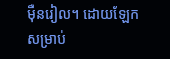ម៉ឺនរៀល។ ដោយឡែក សម្រាប់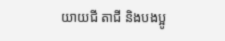យាយជី តាជី និងបងប្អូ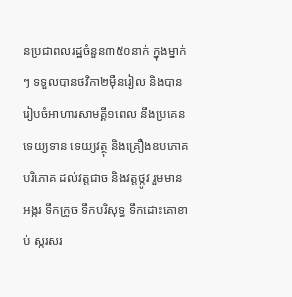នប្រជាពលរដ្ឋចំនួន៣៥០នាក់ ក្នុងម្នាក់ៗ ទទួលបានថវិកា២ម៉ឺនរៀល និងបានរៀបចំអាហារសាមគ្គី១ពេល នឹងប្រគេនទេយ្យទាន ទេយ្យវត្ថុ និងគ្រឿងឧបភោគ បរិភោគ ដល់វត្តជាច និងវត្តថ្កូវ រួមមាន អង្ករ ទឹកក្រូច ទឹកបរិសុទ្ធ ទឹកដោះគោខាប់ ស្ករសរ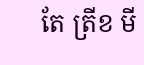តែ ត្រីខ មី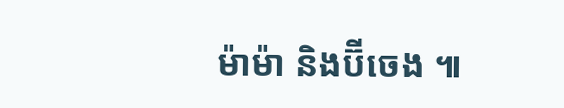ម៉ាម៉ា និងប៊ីចេង ៕